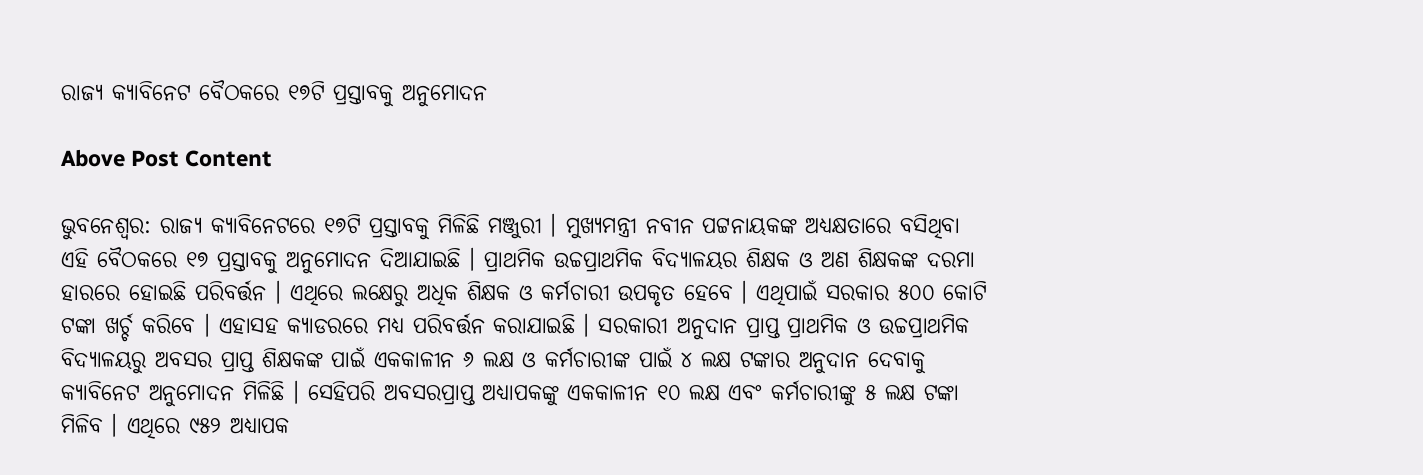ରାଜ୍ୟ କ୍ୟାବିନେଟ ବୈଠକରେ ୧୭ଟି ପ୍ରସ୍ତାବକୁ ଅନୁମୋଦନ

Above Post Content

ଭୁବନେଶ୍ୱର: ରାଜ୍ୟ କ୍ୟାବିନେଟରେ ୧୭ଟି ପ୍ରସ୍ତାବକୁ ମିଳିଛି ମଞ୍ଜୁରୀ । ମୁଖ୍ୟମନ୍ତ୍ରୀ ନବୀନ ପଟ୍ଟନାୟକଙ୍କ ଅଧ୍ୟକ୍ଷତାରେ ବସିଥିବା ଏହି ବୈଠକରେ ୧୭ ପ୍ରସ୍ତାବକୁ ଅନୁମୋଦନ ଦିଆଯାଇଛି । ପ୍ରାଥମିକ ଉଚ୍ଚପ୍ରାଥମିକ ବିଦ୍ୟାଳୟର ଶିକ୍ଷକ ଓ ଅଣ ଶିକ୍ଷକଙ୍କ ଦରମା ହାରରେ ହୋଇଛି ପରିବର୍ତ୍ତନ । ଏଥିରେ ଲକ୍ଷେରୁ ଅଧିକ ଶିକ୍ଷକ ଓ କର୍ମଚାରୀ ଉପକୃତ ହେବେ । ଏଥିପାଇଁ ସରକାର ୫୦୦ କୋଟି ଟଙ୍କା ଖର୍ଚ୍ଚ କରିବେ । ଏହାସହ କ୍ୟାଡରରେ ମଧ୍ୟ ପରିବର୍ତ୍ତନ କରାଯାଇଛି । ସରକାରୀ ଅନୁଦାନ ପ୍ରାପ୍ତ ପ୍ରାଥମିକ ଓ ଉଚ୍ଚପ୍ରାଥମିକ ବିଦ୍ୟାଳୟରୁ ଅବସର ପ୍ରାପ୍ତ ଶିକ୍ଷକଙ୍କ ପାଇଁ ଏକକାଳୀନ ୬ ଲକ୍ଷ ଓ କର୍ମଚାରୀଙ୍କ ପାଇଁ ୪ ଲକ୍ଷ ଟଙ୍କାର ଅନୁଦାନ ଦେବାକୁ କ୍ୟାବିନେଟ ଅନୁମୋଦନ ମିଳିଛି । ସେହିପରି ଅବସରପ୍ରାପ୍ତ ଅଧ୍ୟାପକଙ୍କୁ ଏକକାଳୀନ ୧୦ ଲକ୍ଷ ଏବଂ କର୍ମଚାରୀଙ୍କୁ ୫ ଲକ୍ଷ ଟଙ୍କା ମିଳିବ । ଏଥିରେ ୯୫୨ ଅଧ୍ୟାପକ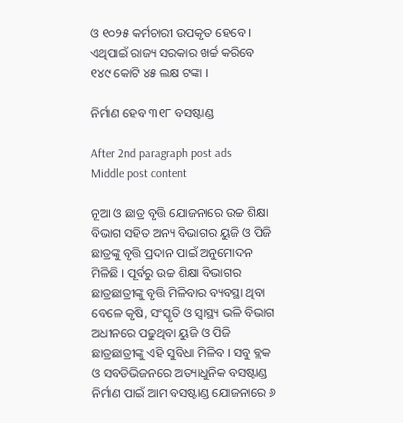ଓ ୧୦୨୫ କର୍ମଚାରୀ ଉପକୃତ ହେବେ । ଏଥିପାଇଁ ରାଜ୍ୟ ସରକାର ଖର୍ଚ୍ଚ କରିବେ ୧୪୯ କୋଟି ୪୫ ଲକ୍ଷ ଟଙ୍କା ।

ନିର୍ମାଣ ହେବ ୩୧୮ ବସଷ୍ଟାଣ୍ଡ

After 2nd paragraph post ads
Middle post content

ନୂଆ ଓ ଛାତ୍ର ବୃତ୍ତି ଯୋଜନାରେ ଉଚ୍ଚ ଶିକ୍ଷା ବିଭାଗ ସହିତ ଅନ୍ୟ ବିଭାଗର ୟୁଜି ଓ ପିଜି ଛାତ୍ରଙ୍କୁ ବୃତ୍ତି ପ୍ରଦାନ ପାଇଁ ଅନୁମୋଦନ ମିଳିଛି । ପୂର୍ବରୁ ଉଚ୍ଚ ଶିକ୍ଷା ବିଭାଗର ଛାତ୍ରଛାତ୍ରୀଙ୍କୁ ବୃତ୍ତି ମିଳିବାର ବ୍ୟବସ୍ଥା ଥିବା ବେଳେ କୃଷି, ସଂସ୍କୃତି ଓ ସ୍ୱାସ୍ଥ୍ୟ ଭଳି ବିଭାଗ ଅଧୀନରେ ପଢୁଥିବା ୟୁଜି ଓ ପିଜି ଛାତ୍ରଛାତ୍ରୀଙ୍କୁ ଏହି ସୁବିଧା ମିଳିବ । ସବୁ ବ୍ଲକ ଓ ସବଡିଭିଜନରେ ଅତ୍ୟାଧୁନିକ ବସଷ୍ଟାଣ୍ଡ ନିର୍ମାଣ ପାଇଁ ଆମ ବସଷ୍ଟାଣ୍ଡ ଯୋଜନାରେ ୬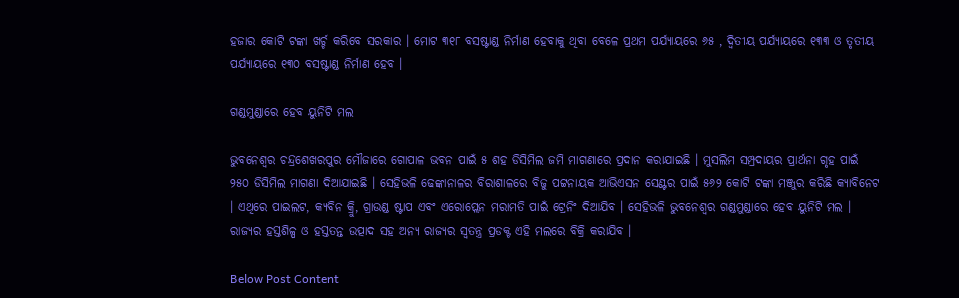ହଜାର କୋଟି ଟଙ୍କା ଖର୍ଚ୍ଚ କରିବେ ସରକାର । ମୋଟ ୩୧୮ ବସଷ୍ଟାଣ୍ଡ ନିର୍ମାଣ ହେବାକୁ ଥିବା ବେଳେ ପ୍ରଥମ ପର୍ଯ୍ୟାୟରେ ୬୫ , ଦ୍ୱିତୀୟ ପର୍ଯ୍ୟାୟରେ ୧୩୩ ଓ ତୃତୀୟ ପର୍ଯ୍ୟାୟରେ ୧୩୦ ବସଷ୍ଟାଣ୍ଡ ନିର୍ମାଣ ହେବ ।

ଗଣ୍ଡମୁଣ୍ଡାରେ ହେବ ୟୁନିଟି ମଲ

ଭୁବନେଶ୍ୱର ଚନ୍ଦ୍ରଶେଖରପୁର ମୌଜାରେ ଗୋପାଳ ଭବନ ପାଇଁ ୫ ଶହ ଡିସିମିଲ ଜମି ମାଗଣାରେ ପ୍ରଦାନ କରାଯାଇଛି । ମୁସଲିମ ସମ୍ପ୍ରଦାୟର ପ୍ରାର୍ଥନା ଗୃହ ପାଇଁ ୨୫୦ ଡିସିମିଲ ମାଗଣା ଦିଆଯାଇଛି । ସେହିଭଳି ଢେଙ୍କାନାଳର ବିରାଶାଳରେ ବିଜୁ ପଟ୍ଟନାୟକ ଆଭିଏସନ ସେଣ୍ଟର ପାଇଁ ୫୬୨ କୋଟି ଟଙ୍କା ମଞ୍ଜୁର କରିଛି କ୍ୟାବିନେଟ । ଏଥିରେ ପାଇଲଟ, କ୍ୟବିନ କ୍ରିୁ, ଗ୍ରାଉଣ୍ଡ ଷ୍ଟାପ ଏବଂ ଏରୋପ୍ଲେନ ମରାମତି ପାଇଁ ଟ୍ରେନିଂ ଦିଆଯିବ । ସେହିଭଳି ଭୁବନେଶ୍ୱର ଗଣ୍ଡମୁଣ୍ଡାରେ ହେବ ୟୁନିଟି ମଲ । ରାଜ୍ୟର ହସ୍ତଶିଳ୍ପ ଓ ହସ୍ତତନ୍ତ ଉତ୍ପାଦ ସହ ଅନ୍ୟ ରାଜ୍ୟର ସ୍ୱତନ୍ତ୍ର ପ୍ରଡକ୍ଟ ଏହି ମଲରେ ବିକ୍ରି କରାଯିବ ।

Below Post Content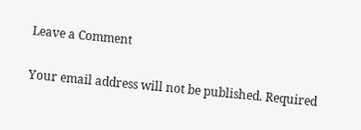Leave a Comment

Your email address will not be published. Required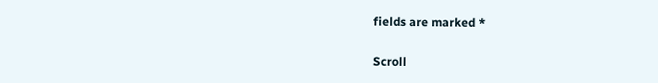fields are marked *

Scroll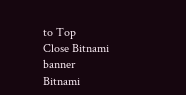to Top
Close Bitnami banner
Bitnami